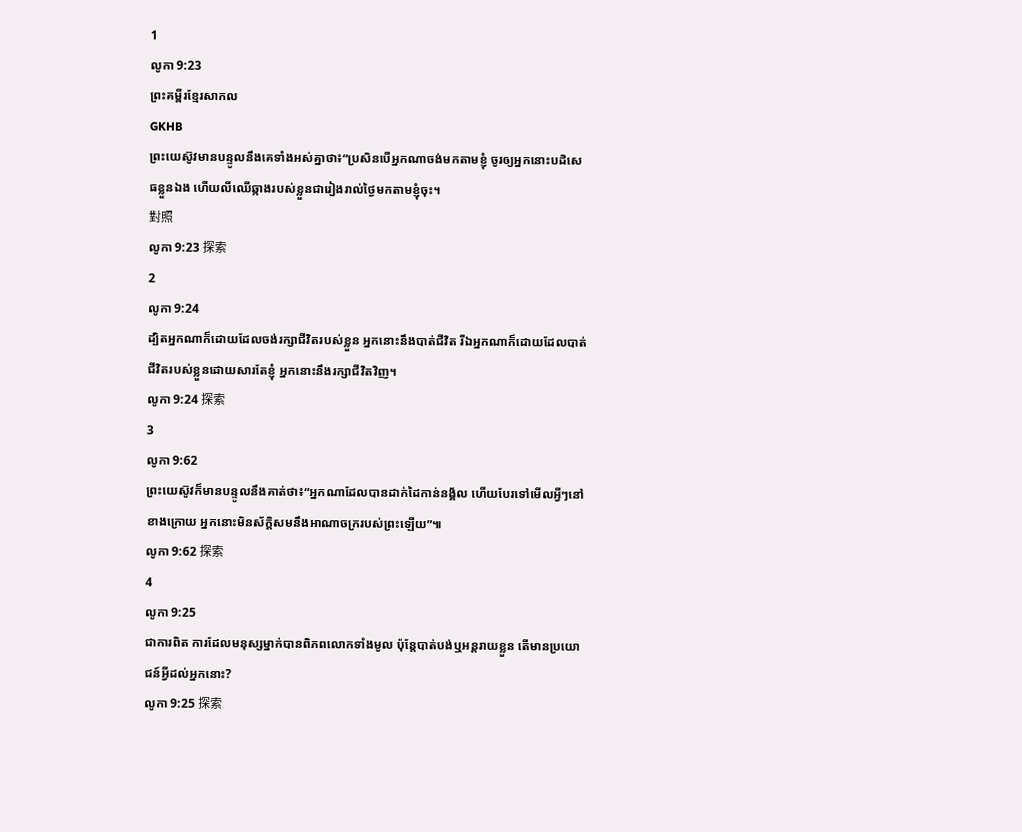1
លូកា 9:23
ព្រះគម្ពីរខ្មែរសាកល
GKHB
ព្រះយេស៊ូវមានបន្ទូលនឹងគេទាំងអស់គ្នាថា៖“ប្រសិនបើអ្នកណាចង់មកតាមខ្ញុំ ចូរឲ្យអ្នកនោះបដិសេធខ្លួនឯង ហើយលីឈើឆ្កាងរបស់ខ្លួនជារៀងរាល់ថ្ងៃមកតាមខ្ញុំចុះ។
對照
លូកា 9:23 探索
2
លូកា 9:24
ដ្បិតអ្នកណាក៏ដោយដែលចង់រក្សាជីវិតរបស់ខ្លួន អ្នកនោះនឹងបាត់ជីវិត រីឯអ្នកណាក៏ដោយដែលបាត់ជីវិតរបស់ខ្លួនដោយសារតែខ្ញុំ អ្នកនោះនឹងរក្សាជីវិតវិញ។
លូកា 9:24 探索
3
លូកា 9:62
ព្រះយេស៊ូវក៏មានបន្ទូលនឹងគាត់ថា៖“អ្នកណាដែលបានដាក់ដៃកាន់នង្គ័ល ហើយបែរទៅមើលអ្វីៗនៅខាងក្រោយ អ្នកនោះមិនស័ក្ដិសមនឹងអាណាចក្ររបស់ព្រះឡើយ”៕
លូកា 9:62 探索
4
លូកា 9:25
ជាការពិត ការដែលមនុស្សម្នាក់បានពិភពលោកទាំងមូល ប៉ុន្តែបាត់បង់ឬអន្តរាយខ្លួន តើមានប្រយោជន៍អ្វីដល់អ្នកនោះ?
លូកា 9:25 探索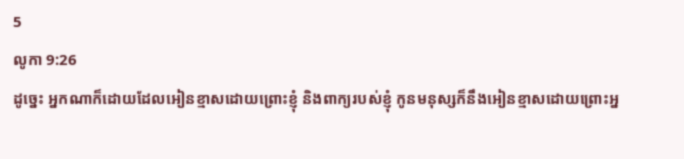5
លូកា 9:26
ដូច្នេះ អ្នកណាក៏ដោយដែលអៀនខ្មាសដោយព្រោះខ្ញុំ និងពាក្យរបស់ខ្ញុំ កូនមនុស្សក៏នឹងអៀនខ្មាសដោយព្រោះអ្ន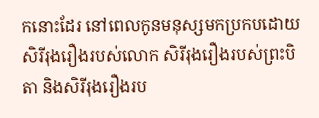កនោះដែរ នៅពេលកូនមនុស្សមកប្រកបដោយសិរីរុងរឿងរបស់លោក សិរីរុងរឿងរបស់ព្រះបិតា និងសិរីរុងរឿងរប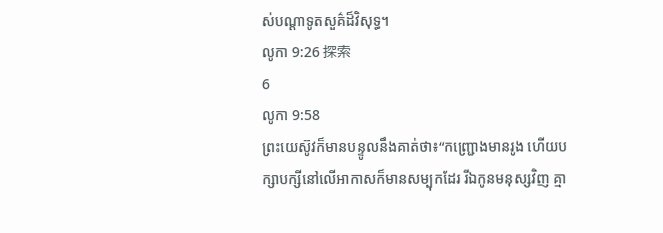ស់បណ្ដាទូតសួគ៌ដ៏វិសុទ្ធ។
លូកា 9:26 探索
6
លូកា 9:58
ព្រះយេស៊ូវក៏មានបន្ទូលនឹងគាត់ថា៖“កញ្ជ្រោងមានរូង ហើយបក្សាបក្សីនៅលើអាកាសក៏មានសម្បុកដែរ រីឯកូនមនុស្សវិញ គ្មា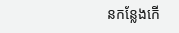នកន្លែងកើ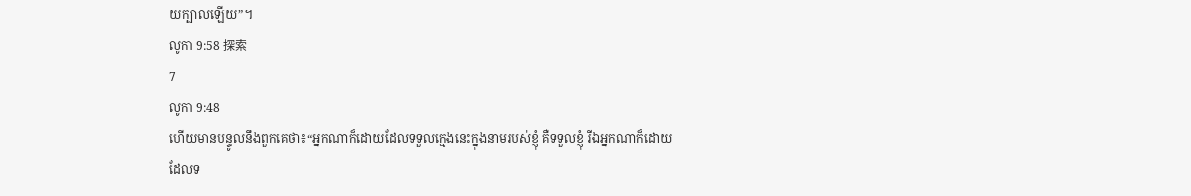យក្បាលឡើយ”។
លូកា 9:58 探索
7
លូកា 9:48
ហើយមានបន្ទូលនឹងពួកគេថា៖“អ្នកណាក៏ដោយដែលទទួលក្មេងនេះក្នុងនាមរបស់ខ្ញុំ គឺទទួលខ្ញុំ រីឯអ្នកណាក៏ដោយដែលទ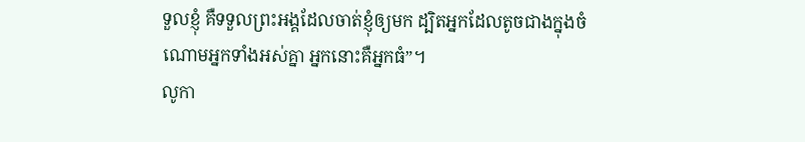ទួលខ្ញុំ គឺទទួលព្រះអង្គដែលចាត់ខ្ញុំឲ្យមក ដ្បិតអ្នកដែលតូចជាងក្នុងចំណោមអ្នកទាំងអស់គ្នា អ្នកនោះគឺអ្នកធំ”។
លូកា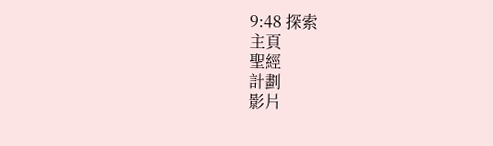9:48 探索
主頁
聖經
計劃
影片